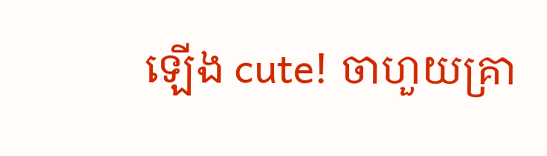ឡើង cute! ចាហួយគ្រា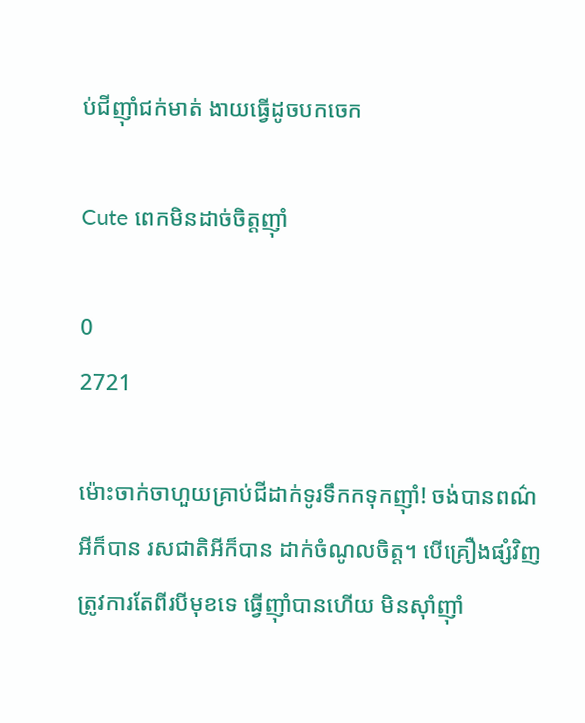ប់ជីញ៉ាំជក់មាត់ ងាយធ្វើដូចបកចេក

Cute ពេកមិនដាច់ចិត្តញ៉ាំ

0
2721

ម៉ោះចាក់ចាហួយគ្រាប់ជីដាក់ទូរទឹកកទុកញ៉ាំ! ចង់បានពណ៌អីក៏បាន រសជាតិអីក៏បាន ដាក់ចំណូលចិត្ត។ បើគ្រឿងផ្សំវិញត្រូវការតែពីរបីមុខទេ ធ្វើញ៉ាំបានហើយ មិនស៊ាំញ៉ាំ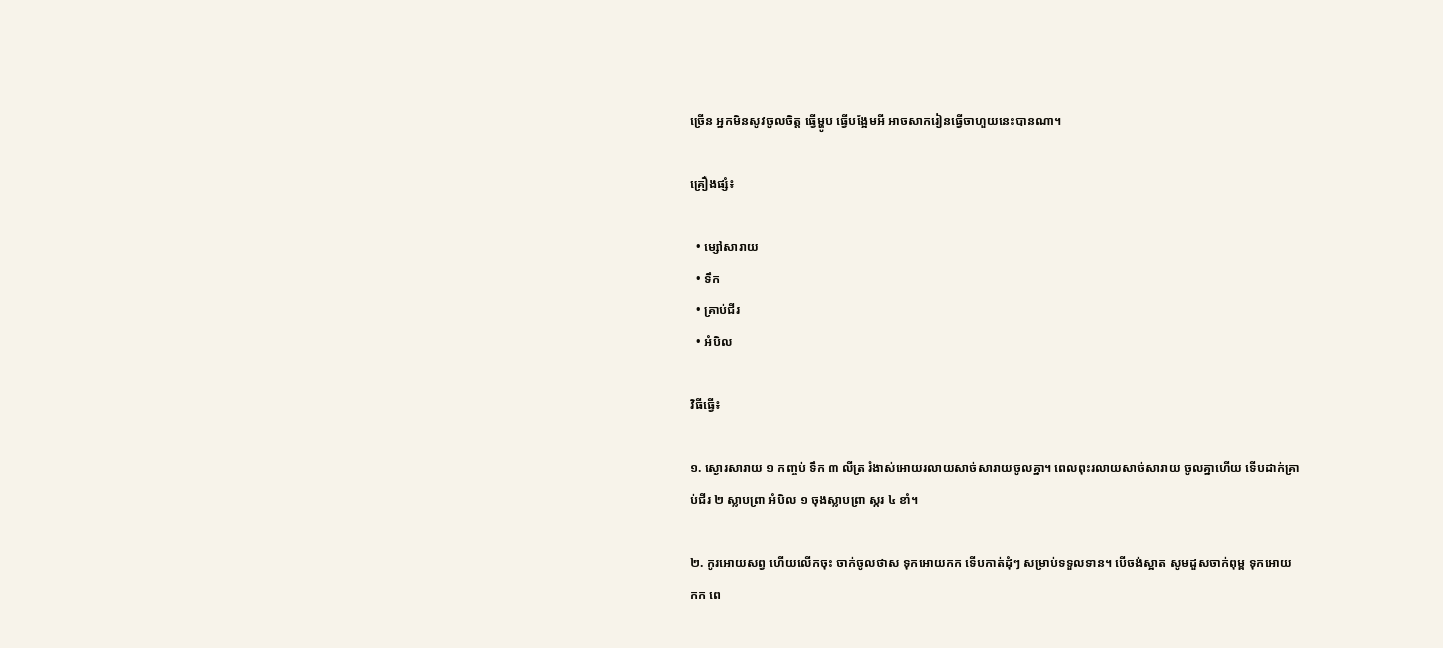ច្រើន អ្នកមិនសូវចូលចិត្ត ធ្វើម្ហូប ធ្វើបង្អែមអី អាចសាករៀនធ្វើចាហួយនេះបានណា។

គ្រឿងផ្សំ៖

  • ម្សៅសារាយ
  • ទឹក
  • គ្រាប់ជីរ
  • អំបិល

វិធីធ្វើ៖

១. ស្ងោរសារាយ ១ កញ្ចប់ ទឹក ៣ លីត្រ រំងាស់អោយរលាយសាច់សារាយចូលគ្នា។ ពេលពុះរលាយសាច់សារាយ ចូលគ្នាហើយ ទើបដាក់គ្រាប់ជីរ ២ ស្លាបព្រា អំបិល ១ ចុងស្លាបព្រា ស្ករ ៤ ខាំ។

២. កូរអោយសព្វ ហើយលើកចុះ ចាក់ចូលថាស ទុកអោយកក ទើបកាត់ដុំៗ សម្រាប់ទទួលទាន។ បើចង់ស្អាត សូមដួសចាក់ពុម្ព ទុកអោយកក ពេ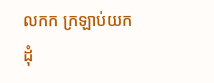លកក ក្រឡាប់យកដុំ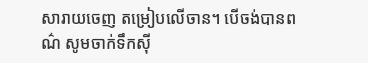សារាយចេញ តម្រៀបលើចាន។ បើចង់បានពណ៌ សូមចាក់ទឹកស៊ី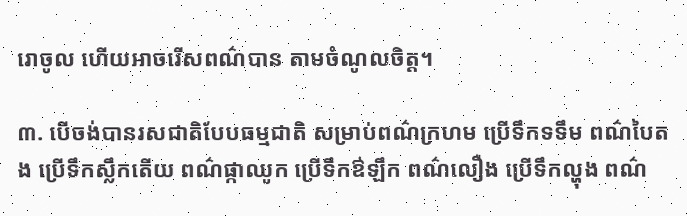រោចូល ហើយអាចរើសពណ៌បាន តាមចំណូលចិត្ត។

៣. បើចង់បានរសជាតិបែបធម្មជាតិ សម្រាប់ពណ៌ក្រហម ប្រើទឹកទទឹម ពណ៌បៃតង ប្រើទឹកស្លឹកតើយ ពណ៌ផ្កាឈូក ប្រើទឹកឳឡឹក ពណ៌លឿង ប្រើទឹកល្ហុង ពណ៌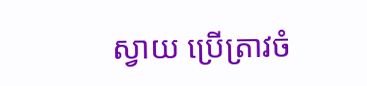ស្វាយ ប្រើត្រាវចំ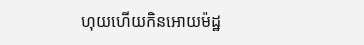ហុយហើយកិនអោយម៉ដ្ឋ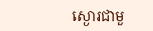ស្ងោរជាមួ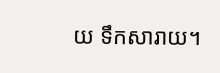យ ទឹកសារាយ។